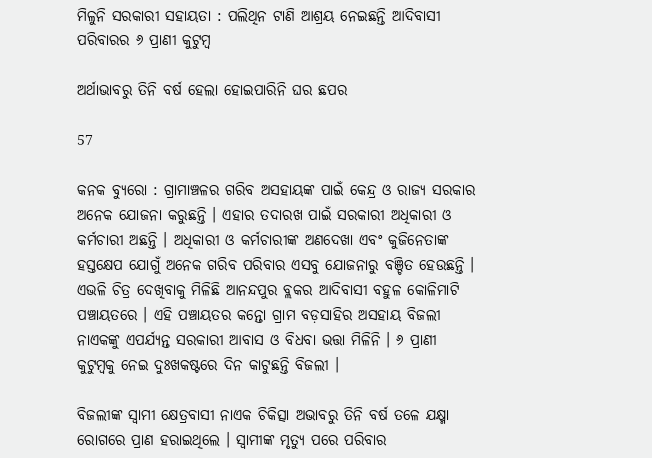ମିଳୁନି ସରକାରୀ ସହାୟତା : ପଲିଥିନ ଟାଣି ଆଶ୍ରୟ ନେଇଛନ୍ତି ଆଦିବାସୀ ପରିବାରର ୬ ପ୍ରାଣୀ କୁଟୁମ୍ବ

ଅର୍ଥାଭାବରୁ ତିନି ବର୍ଷ ହେଲା ହୋଇପାରିନି ଘର ଛପର

57

କନକ ବ୍ୟୁରୋ : ଗ୍ରାମାଞ୍ଚଳର ଗରିବ ଅସହାୟଙ୍କ ପାଇଁ କେନ୍ଦ୍ର ଓ ରାଜ୍ୟ ସରକାର ଅନେକ ଯୋଜନା କରୁଛନ୍ତି । ଏହାର ତଦାରଖ ପାଇଁ ସରକାରୀ ଅଧିକାରୀ ଓ କର୍ମଚାରୀ ଅଛନ୍ତି । ଅଧିକାରୀ ଓ କର୍ମଚାରୀଙ୍କ ଅଣଦେଖା ଏବଂ କୁଜିନେତାଙ୍କ ହସ୍ତକ୍ଷେପ ଯୋଗୁଁ ଅନେକ ଗରିବ ପରିବାର ଏସବୁ ଯୋଜନାରୁ ବଞ୍ଚିତ ହେଉଛନ୍ତି । ଏଭଳି ଚିତ୍ର ଦେଖିବାକୁ ମିଳିଛି ଆନନ୍ଦପୁର ବ୍ଲକର ଆଦିବାସୀ ବହୁଳ କୋଳିମାଟି ପଞ୍ଚାୟତରେ । ଏହି ପଞ୍ଚାୟତର କନ୍ତୋ ଗ୍ରାମ ବଡ଼ସାହିର ଅସହାୟ ବିଜଲୀ ନାଏକଙ୍କୁ ଏପର୍ଯ୍ୟନ୍ତ ସରକାରୀ ଆବାସ ଓ ବିଧବା ଭତ୍ତା ମିଳିନି । ୬ ପ୍ରାଣୀ କୁଟୁମ୍ବକୁ ନେଇ ଦୁଃଖକଷ୍ଟରେ ଦିନ କାଟୁଛନ୍ତି ବିଜଲୀ ।

ବିଜଲୀଙ୍କ ସ୍ବାମୀ କ୍ଷେତ୍ରବାସୀ ନାଏକ ଚିକିତ୍ସା ଅଭାବରୁ ତିନି ବର୍ଷ ତଳେ ଯକ୍ଷ୍ମା ରୋଗରେ ପ୍ରାଣ ହରାଇଥିଲେ । ସ୍ବାମୀଙ୍କ ମୃତ୍ୟୁ ପରେ ପରିବାର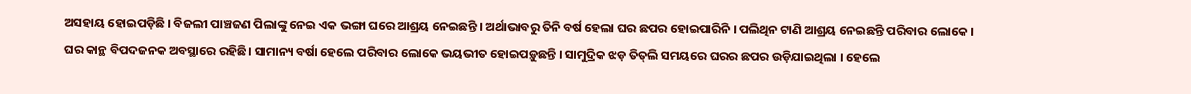ଅସହାୟ ହୋଇପଡ଼ିଛି । ବିଜଲୀ ପାଞ୍ଚଜଣ ପିଲାଙ୍କୁ ନେଇ ଏକ ଭଙ୍ଗା ଘରେ ଆଶ୍ରୟ ନେଇଛନ୍ତି । ଅର୍ଥାଭାବରୁ ତିନି ବର୍ଷ ହେଲା ଘର ଛପର ହୋଇପାରିନି । ପଲିଥିନ ଟାଣି ଆଶ୍ରୟ ନେଇଛନ୍ତି ପରିବାର ଲୋକେ । ଘର କାନ୍ଥ ବିପଦଜନକ ଅବସ୍ଥାରେ ରହିଛି। ସାମାନ୍ୟ ବର୍ଷା ହେଲେ ପରିବାର ଲୋକେ ଭୟଭୀତ ହୋଇପଡ଼ୁଛନ୍ତି । ସାମୁଦ୍ରିକ ଝଡ଼ ତିତ୍‌ଲି ସମୟରେ ଘରର ଛପର ଉଡ଼ିଯାଇଥିଲା । ହେଲେ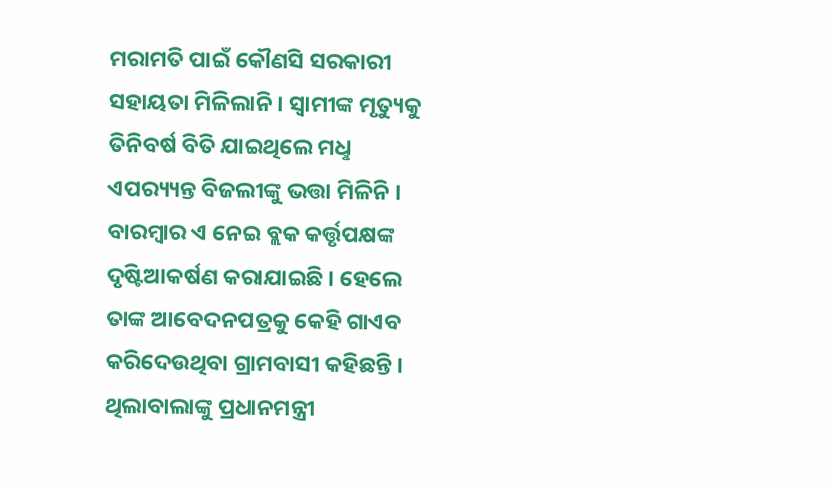ମରାମତି ପାଇଁ କୌଣସି ସରକାରୀ ସହାୟତା ମିଳିଲାନି । ସ୍ବାମୀଙ୍କ ମୃତ୍ୟୁକୁ ତିନିବର୍ଷ ବିତି ଯାଇଥିଲେ ମଧୢ ଏପର‌୍ୟ୍ୟନ୍ତ ବିଜଲୀଙ୍କୁ ଭତ୍ତା ମିଳିନି । ବାରମ୍ବାର ଏ ନେଇ ବ୍ଲକ କର୍ତ୍ତୃପକ୍ଷଙ୍କ ଦୃଷ୍ଟିଆକର୍ଷଣ କରାଯାଇଛି । ହେଲେ ତାଙ୍କ ଆବେଦନପତ୍ରକୁ କେହି ଗାଏବ କରିଦେଉଥିବା ଗ୍ରାମବାସୀ କହିଛନ୍ତି । ଥିଲାବାଲାଙ୍କୁ ପ୍ରଧାନମନ୍ତ୍ରୀ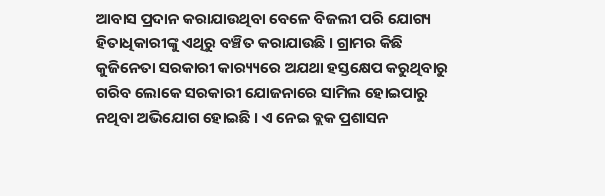ଆବାସ ପ୍ରଦାନ କରାଯାଉଥିବା ବେଳେ ବିଜଲୀ ପରି ଯୋଗ୍ୟ ହିତାଧିକାରୀଙ୍କୁ ଏଥିରୁ ବଞ୍ଚିତ କରାଯାଉଛି । ଗ୍ରାମର କିଛି କୁଜିନେତା ସରକାରୀ କାର‌୍ୟ୍ୟରେ ଅଯଥା ହସ୍ତକ୍ଷେପ କରୁଥିବାରୁ ଗରିବ ଲୋକେ ସରକାରୀ ଯୋଜନାରେ ସାମିଲ ହୋଇପାରୁ ନଥିବା ଅଭିଯୋଗ ହୋଇଛି । ଏ ନେଇ ବ୍ଲକ ପ୍ରଶାସନ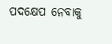ପଦକ୍ଷେପ ନେବାକୁ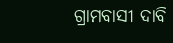ଗ୍ରାମବାସୀ ଦାବି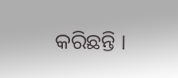କରିଛନ୍ତି ।